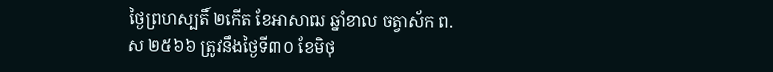ថ្ងៃព្រហស្បតិ៍ ២កើត ខែអាសាឍ ឆ្នាំខាល ចត្វាស័ក ព.ស ២៥៦៦ ត្រូវនឹងថ្ងៃទី៣០ ខែមិថុ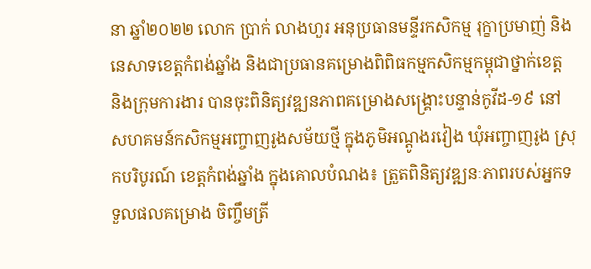នា ឆ្នាំ២០២២ លោក ប្រាក់ លាងហួរ អនុប្រធានមន្ទីរកសិកម្ម រុក្ខាប្រមាញ់ និងនេសាទខេត្តកំពង់ឆ្នាំង និងជាប្រធានគម្រោងពិពិធកម្មកសិកម្មកម្ពុជាថ្នាក់ខេត្ត និងក្រុមការងារ បានចុះពិនិត្យវឌ្ឍនភាពគម្រោងសង្គ្រោះបន្ទាន់កូវីដ-១៩ នៅសហគមន៍កសិកម្មអញ្ចាញរូងសម័យថ្មី ក្នុងភូមិអណ្ដូងរវៀង ឃុំអញ្ចាញរូង ស្រុកបរិបូរណ៍ ខេត្តកំពង់ឆ្នាំង ក្នុងគោលបំណង៖ ត្រួតពិនិត្យវឌ្ឍនៈភាពរបស់អ្នកទទួលផលគម្រោង ចិញ្ចឹមត្រី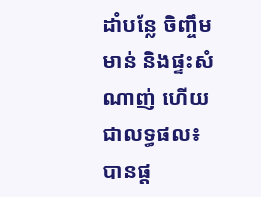ដាំបន្លែ ចិញ្ចឹមមាន់ និងផ្ទះសំណាញ់ ហើយជាលទ្ធផល៖ បានផ្ត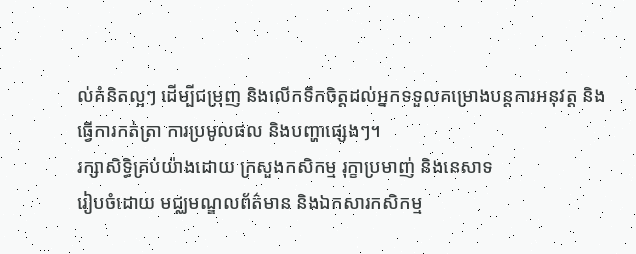ល់គំនិតល្អៗ ដើម្បីជម្រុញ និងលើកទឹកចិត្តដល់អ្នកទទួលគម្រោងបន្តការអនុវត្ត និងធ្វើការកត់ត្រា ការប្រមូលផល និងបញ្ហាផ្សេងៗ។
រក្សាសិទិ្ធគ្រប់យ៉ាងដោយ ក្រសួងកសិកម្ម រុក្ខាប្រមាញ់ និងនេសាទ
រៀបចំដោយ មជ្ឈមណ្ឌលព័ត៌មាន និងឯកសារកសិកម្ម